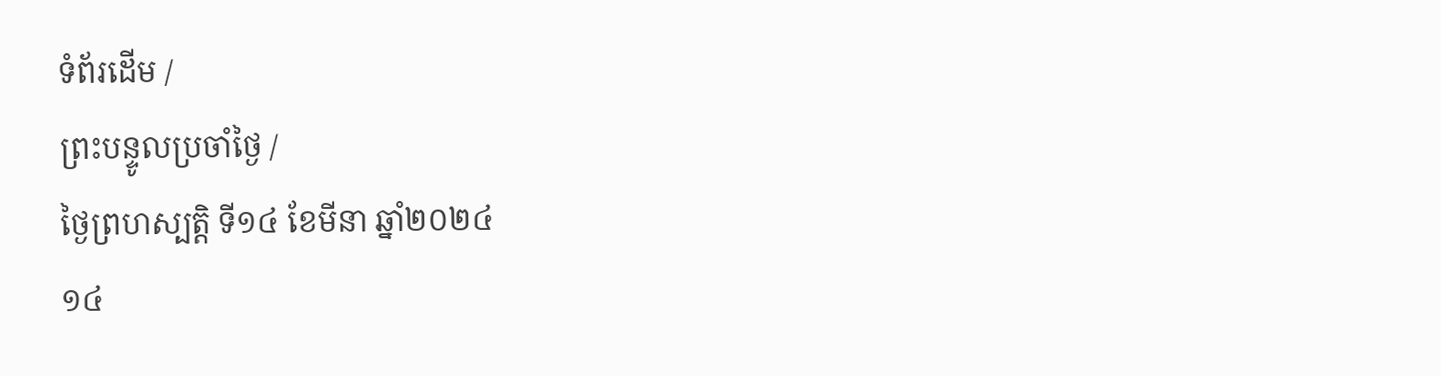ទំព័រដើម /
ព្រះបន្ទូលប្រចាំថ្ងៃ /
ថ្ងៃព្រហស្បតិ្ត ទី១៤ ខែមីនា ឆ្នាំ២០២៤
១៤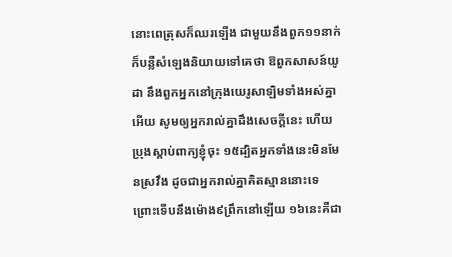នោះពេត្រុសក៏ឈរឡើង ជាមួយនឹងពួក១១នាក់ ក៏បន្លឺសំឡេងនិយាយទៅគេថា ឱពួកសាសន៍យូដា នឹងពួកអ្នកនៅក្រុងយេរូសាឡិមទាំងអស់គ្នាអើយ សូមឲ្យអ្នករាល់គ្នាដឹងសេចក្ដីនេះ ហើយប្រុងស្តាប់ពាក្យខ្ញុំចុះ ១៥ដ្បិតអ្នកទាំងនេះមិនមែនស្រវឹង ដូចជាអ្នករាល់គ្នាគិតស្មាននោះទេ ព្រោះទើបនឹងម៉ោង៩ព្រឹកនៅឡើយ ១៦នេះគឺជា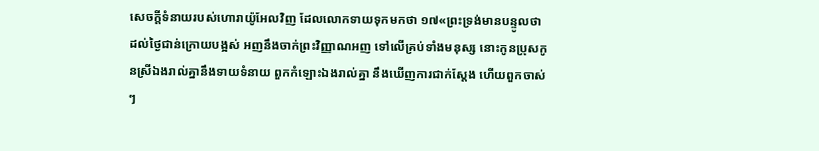សេចក្ដីទំនាយរបស់ហោរាយ៉ូអែលវិញ ដែលលោកទាយទុកមកថា ១៧«ព្រះទ្រង់មានបន្ទូលថា ដល់ថ្ងៃជាន់ក្រោយបង្អស់ អញនឹងចាក់ព្រះវិញ្ញាណអញ ទៅលើគ្រប់ទាំងមនុស្ស នោះកូនប្រុសកូនស្រីឯងរាល់គ្នានឹងទាយទំនាយ ពួកកំឡោះឯងរាល់គ្នា នឹងឃើញការជាក់ស្តែង ហើយពួកចាស់ៗ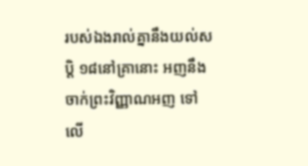របស់ឯងរាល់គ្នានឹងយល់សប្តិ ១៨នៅគ្រានោះ អញនឹងចាក់ព្រះវិញ្ញាណអញ ទៅលើ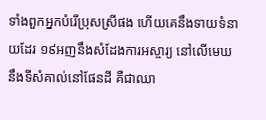ទាំងពួកអ្នកបំរើប្រុសស្រីផង ហើយគេនឹងទាយទំនាយដែរ ១៩អញនឹងសំដែងការអស្ចារ្យ នៅលើមេឃ នឹងទីសំគាល់នៅផែនដី គឺជាឈា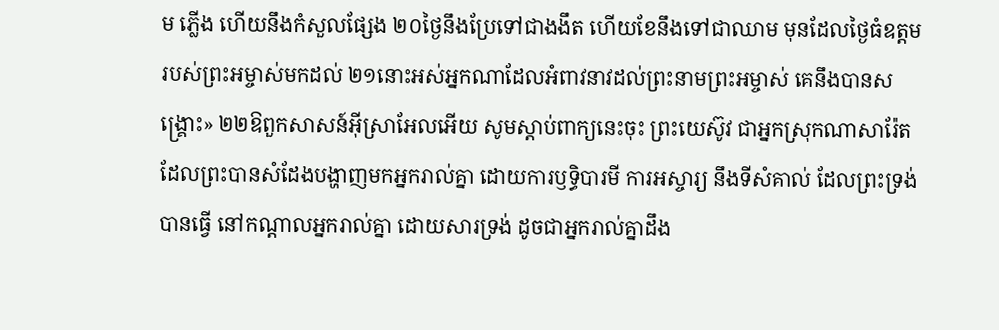ម ភ្លើង ហើយនឹងកំសួលផ្សែង ២០ថ្ងៃនឹងប្រែទៅជាងងឹត ហើយខែនឹងទៅជាឈាម មុនដែលថ្ងៃធំឧត្តមរបស់ព្រះអម្ចាស់មកដល់ ២១នោះអស់អ្នកណាដែលអំពាវនាវដល់ព្រះនាមព្រះអម្ចាស់ គេនឹងបានសង្គ្រោះ» ២២ឱពួកសាសន៍អ៊ីស្រាអែលអើយ សូមស្តាប់ពាក្យនេះចុះ ព្រះយេស៊ូវ ជាអ្នកស្រុកណាសារ៉ែត ដែលព្រះបានសំដែងបង្ហាញមកអ្នករាល់គ្នា ដោយការឫទ្ធិបារមី ការអស្ចារ្យ នឹងទីសំគាល់ ដែលព្រះទ្រង់បានធ្វើ នៅកណ្តាលអ្នករាល់គ្នា ដោយសារទ្រង់ ដូចជាអ្នករាល់គ្នាដឹង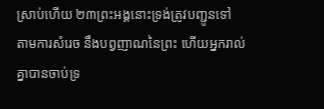ស្រាប់ហើយ ២៣ព្រះអង្គនោះទ្រង់ត្រូវបញ្ជូនទៅ តាមការសំរេច នឹងបព្វញាណនៃព្រះ ហើយអ្នករាល់គ្នាបានចាប់ទ្រ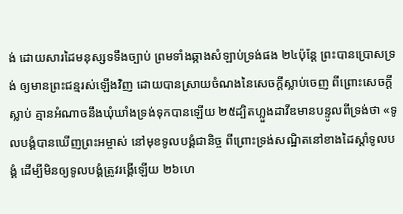ង់ ដោយសារដៃមនុស្សទទឹងច្បាប់ ព្រមទាំងឆ្កាងសំឡាប់ទ្រង់ផង ២៤ប៉ុន្តែ ព្រះបានប្រោសទ្រង់ ឲ្យមានព្រះជន្មរស់ឡើងវិញ ដោយបានស្រាយចំណងនៃសេចក្ដីស្លាប់ចេញ ពីព្រោះសេចក្ដីស្លាប់ គ្មានអំណាចនឹងឃុំឃាំងទ្រង់ទុកបានឡើយ ២៥ដ្បិតហ្លួងដាវីឌមានបន្ទូលពីទ្រង់ថា «ទូលបង្គំបានឃើញព្រះអម្ចាស់ នៅមុខទូលបង្គំជានិច្ច ពីព្រោះទ្រង់សណ្ឋិតនៅខាងដៃស្តាំទូលបង្គំ ដើម្បីមិនឲ្យទូលបង្គំត្រូវរង្គើឡើយ ២៦ហេ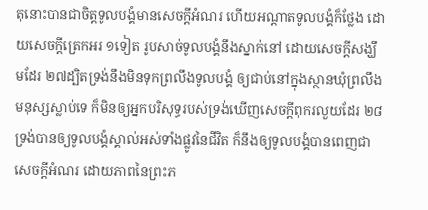តុនោះបានជាចិត្តទូលបង្គំមានសេចក្ដីអំណរ ហើយអណ្តាតទូលបង្គំក៏ថ្លែង ដោយសេចក្ដីត្រេកអរ ១ទៀត រូបសាច់ទូលបង្គំនឹងស្នាក់នៅ ដោយសេចក្ដីសង្ឃឹមដែរ ២៧ដ្បិតទ្រង់នឹងមិនទុកព្រលឹងទូលបង្គំ ឲ្យជាប់នៅក្នុងស្ថានឃុំព្រលឹងមនុស្សស្លាប់ទេ ក៏មិនឲ្យអ្នកបរិសុទ្ធរបស់ទ្រង់ឃើញសេចក្ដីពុករលួយដែរ ២៨ទ្រង់បានឲ្យទូលបង្គំស្គាល់អស់ទាំងផ្លូវនៃជីវិត ក៏នឹងឲ្យទូលបង្គំបានពេញជាសេចក្ដីអំណរ ដោយភាពនៃព្រះភ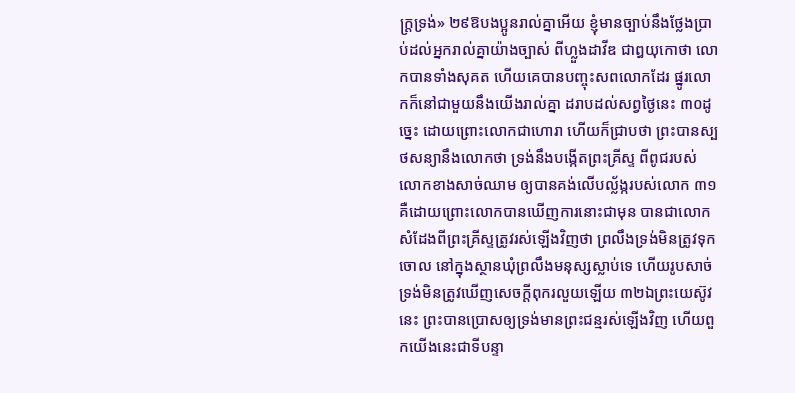ក្ត្រទ្រង់» ២៩ឱបងប្អូនរាល់គ្នាអើយ ខ្ញុំមានច្បាប់នឹងថ្លែងប្រាប់ដល់អ្នករាល់គ្នាយ៉ាងច្បាស់ ពីហ្លួងដាវីឌ ជាឰយុកោថា លោកបានទាំងសុគត ហើយគេបានបញ្ចុះសពលោកដែរ ផ្នូរលោកក៏នៅជាមួយនឹងយើងរាល់គ្នា ដរាបដល់សព្វថ្ងៃនេះ ៣០ដូច្នេះ ដោយព្រោះលោកជាហោរា ហើយក៏ជ្រាបថា ព្រះបានស្បថសន្យានឹងលោកថា ទ្រង់នឹងបង្កើតព្រះគ្រីស្ទ ពីពូជរបស់លោកខាងសាច់ឈាម ឲ្យបានគង់លើបល្ល័ង្ករបស់លោក ៣១គឺដោយព្រោះលោកបានឃើញការនោះជាមុន បានជាលោកសំដែងពីព្រះគ្រីស្ទត្រូវរស់ឡើងវិញថា ព្រលឹងទ្រង់មិនត្រូវទុកចោល នៅក្នុងស្ថានឃុំព្រលឹងមនុស្សស្លាប់ទេ ហើយរូបសាច់ទ្រង់មិនត្រូវឃើញសេចក្ដីពុករលួយឡើយ ៣២ឯព្រះយេស៊ូវនេះ ព្រះបានប្រោសឲ្យទ្រង់មានព្រះជន្មរស់ឡើងវិញ ហើយពួកយើងនេះជាទីបន្ទា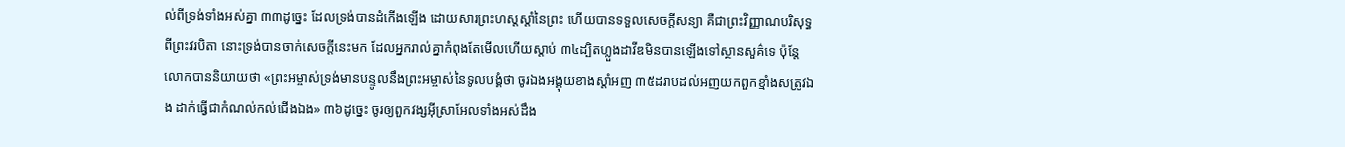ល់ពីទ្រង់ទាំងអស់គ្នា ៣៣ដូច្នេះ ដែលទ្រង់បានដំកើងឡើង ដោយសារព្រះហស្តស្តាំនៃព្រះ ហើយបានទទួលសេចក្ដីសន្យា គឺជាព្រះវិញ្ញាណបរិសុទ្ធពីព្រះវរបិតា នោះទ្រង់បានចាក់សេចក្ដីនេះមក ដែលអ្នករាល់គ្នាកំពុងតែមើលហើយស្តាប់ ៣៤ដ្បិតហ្លួងដាវីឌមិនបានឡើងទៅស្ថានសួគ៌ទេ ប៉ុន្តែលោកបាននិយាយថា «ព្រះអម្ចាស់ទ្រង់មានបន្ទូលនឹងព្រះអម្ចាស់នៃទូលបង្គំថា ចូរឯងអង្គុយខាងស្តាំអញ ៣៥ដរាបដល់អញយកពួកខ្មាំងសត្រូវឯង ដាក់ធ្វើជាកំណល់កល់ជើងឯង» ៣៦ដូច្នេះ ចូរឲ្យពួកវង្សអ៊ីស្រាអែលទាំងអស់ដឹង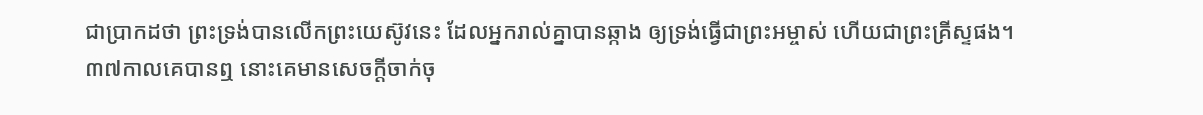ជាប្រាកដថា ព្រះទ្រង់បានលើកព្រះយេស៊ូវនេះ ដែលអ្នករាល់គ្នាបានឆ្កាង ឲ្យទ្រង់ធ្វើជាព្រះអម្ចាស់ ហើយជាព្រះគ្រីស្ទផង។
៣៧កាលគេបានឮ នោះគេមានសេចក្ដីចាក់ចុ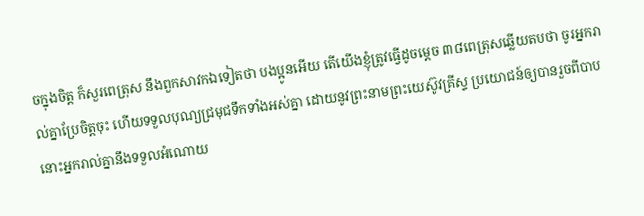ចក្នុងចិត្ត ក៏សួរពេត្រុស នឹងពួកសាវកឯទៀតថា បងប្អូនអើយ តើយើងខ្ញុំត្រូវធ្វើដូចម្តេច ៣៨ពេត្រុសឆ្លើយតបថា ចូរអ្នករាល់គ្នាប្រែចិត្តចុះ ហើយទទួលបុណ្យជ្រមុជទឹកទាំងអស់គ្នា ដោយនូវព្រះនាមព្រះយេស៊ូវគ្រីស្ទ ប្រយោជន៍ឲ្យបានរួចពីបាប នោះអ្នករាល់គ្នានឹងទទួលអំណោយ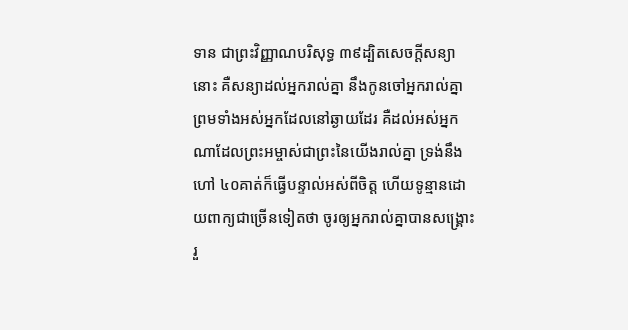ទាន ជាព្រះវិញ្ញាណបរិសុទ្ធ ៣៩ដ្បិតសេចក្ដីសន្យានោះ គឺសន្យាដល់អ្នករាល់គ្នា នឹងកូនចៅអ្នករាល់គ្នា ព្រមទាំងអស់អ្នកដែលនៅឆ្ងាយដែរ គឺដល់អស់អ្នកណាដែលព្រះអម្ចាស់ជាព្រះនៃយើងរាល់គ្នា ទ្រង់នឹងហៅ ៤០គាត់ក៏ធ្វើបន្ទាល់អស់ពីចិត្ត ហើយទូន្មានដោយពាក្យជាច្រើនទៀតថា ចូរឲ្យអ្នករាល់គ្នាបានសង្គ្រោះ រួ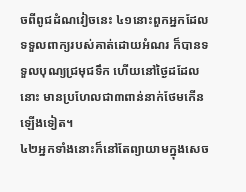ចពីពូជដំណវៀចនេះ ៤១នោះពួកអ្នកដែលទទួលពាក្យរបស់គាត់ដោយអំណរ ក៏បានទទួលបុណ្យជ្រមុជទឹក ហើយនៅថ្ងៃដដែលនោះ មានប្រហែលជា៣ពាន់នាក់ថែមកើនឡើងទៀត។
៤២អ្នកទាំងនោះក៏នៅតែព្យាយាមក្នុងសេច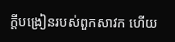ក្ដីបង្រៀនរបស់ពួកសាវក ហើយ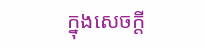ក្នុងសេចក្ដី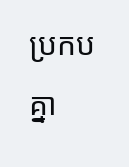ប្រកបគ្នា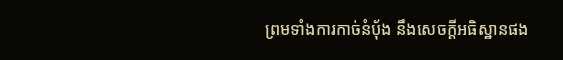ព្រមទាំងការកាច់នំបុ័ង នឹងសេចក្ដីអធិស្ឋានផង